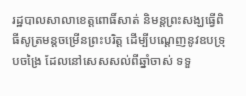រដ្ឋបាលសាលាខេត្តពោធិ៍សាត់ និមន្តព្រះសង្ឃធ្វើពិធីសូត្រមន្តចម្រើនព្រះបរិត្ត ដើម្បីបណ្តេញនូវឧបទ្រុបចង្រៃ ដែលនៅសេសសល់ពីឆ្នាំចាស់ ទទួ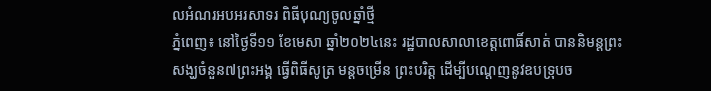លអំណរអបអរសាទរ ពិធីបុណ្យចូលឆ្នាំថ្មី
ភ្នំពេញ៖ នៅថ្ងៃទី១១ ខែមេសា ឆ្នាំ២០២៤នេះ រដ្ឋបាលសាលាខេត្តពោធិ៍សាត់ បាននិមន្តព្រះសង្ឃចំនួន៧ព្រះអង្គ ធ្វើពិធីសូត្រ មន្តចម្រើន ព្រះបរិត្ត ដើម្បីបណ្តេញនូវឧបទ្រុបច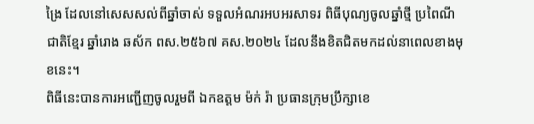ង្រៃ ដែលនៅសេសសល់ពីឆ្នាំចាស់ ទទួលអំណរអបអរសាទរ ពិធីបុណ្យចូលឆ្នាំថ្មី ប្រពៃណីជាតិខ្មែរ ឆ្នាំរោង ឆស័ក ពស.២៥៦៧ គស.២០២៤ ដែលនឹងខិតជិតមកដល់នាពេលខាងមុខនេះ។
ពិធីនេះបានការអញ្ជើញចូលរួមពី ឯកឧត្តម ម៉ក់ រ៉ា ប្រធានក្រុមប្រឹក្សាខេ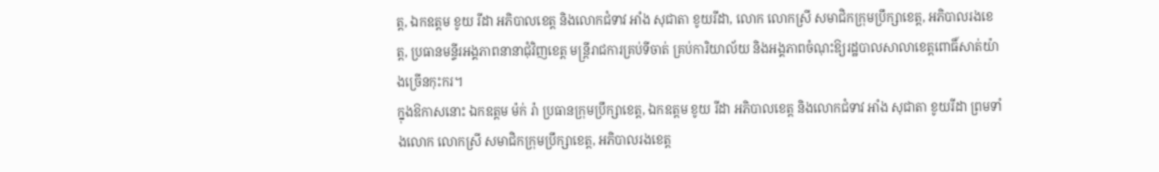ត្ត, ឯកឧត្តម ខូយ រីដា អភិបាលខេត្ត និងលោកជំទាវ អាំង សុជាតា ខូយរីដា, លោក លោកស្រី សមាជិកក្រុមប្រឹក្សាខេត្ត, អភិបាលរងខេត្ត, ប្រធានមន្ទីរអង្គភាពនានាជុំវិញខេត្ត មន្រ្តីរាជការគ្រប់ទីចាត់ គ្រប់ការិយាល័យ និងអង្គភាពចំណុះឱ្យរដ្ឋបាលសាលាខេត្តពោធិ៍សាត់យ៉ាងច្រើនកុះករ។
ក្នុងឱកាសនោះ ឯកឧត្តម ម៉ក់ រ៉ា ប្រធានក្រុមប្រឹក្សាខេត្ត, ឯកឧត្តម ខូយ រីដា អភិបាលខេត្ត និងលោកជំទាវ អាំង សុជាតា ខូយរីដា ព្រមទាំងលោក លោកស្រី សមាជិកក្រុមប្រឹក្សាខេត្ត, អភិបាលរងខេត្ត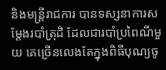និងមន្រ្តីរាជការ បានទស្សនាការសម្តែងរបាំត្រុដិ ដែលជារបាំប្រពៃណីមួយ គេច្រើនលេងតែក្នុងពិធីបុណ្យចូ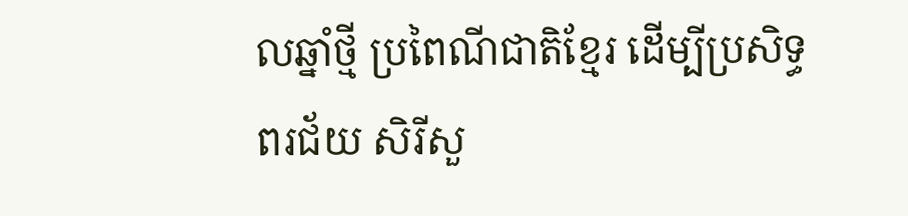លឆ្នាំថ្មី ប្រពៃណីជាតិខ្មែរ ដើម្បីប្រសិទ្ធពរជ័យ សិរីសួ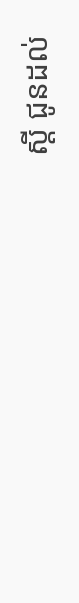ស្តី ជូនដល់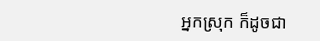អ្នកស្រុក ក៏ដូចជា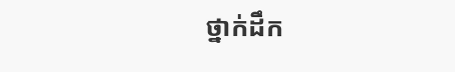ថ្នាក់ដឹក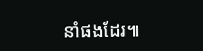នាំផងដែរ៕